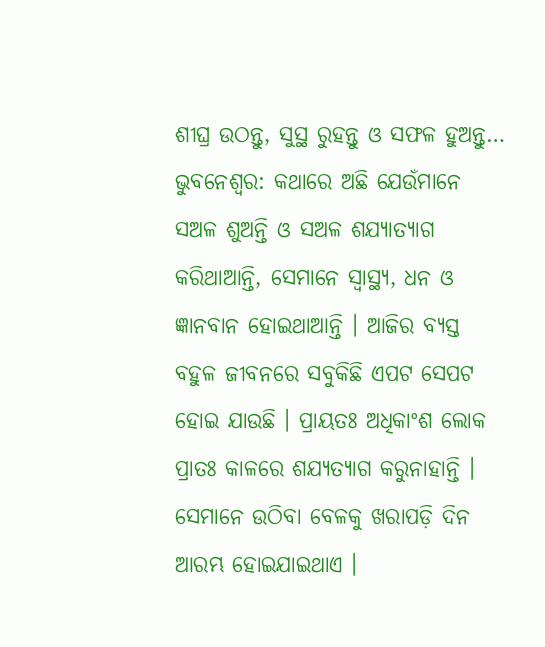ଶୀଘ୍ର ଉଠନ୍ତୁ, ସୁସ୍ଥ ରୁହନ୍ତୁ ଓ ସଫଳ ହୁଅନ୍ତୁ…
ଭୁବନେଶ୍ୱର: କଥାରେ ଅଛି ଯେଉଁମାନେ ସଅଳ ଶୁଅନ୍ତି ଓ ସଅଳ ଶଯ୍ୟାତ୍ୟାଗ କରିଥାଆନ୍ତି, ସେମାନେ ସ୍ଵାସ୍ଥ୍ୟ, ଧନ ଓ ଜ୍ଞାନବାନ ହୋଇଥାଆନ୍ତି । ଆଜିର ବ୍ୟସ୍ତ ବହୁଳ ଜୀବନରେ ସବୁକିଛି ଏପଟ ସେପଟ ହୋଇ ଯାଉଛି । ପ୍ରାୟତଃ ଅଧିକାଂଶ ଲୋକ ପ୍ରାତଃ କାଳରେ ଶଯ୍ୟତ୍ୟାଗ କରୁନାହାନ୍ତି ।
ସେମାନେ ଉଠିବା ବେଳକୁ ଖରାପଡ଼ି ଦିନ ଆରମ୍ଭ ହୋଇଯାଇଥାଏ ।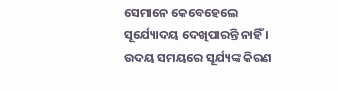ସେମାନେ କେବେହେଲେ ସୂର୍ଯ୍ୟୋଦୟ ଦେଖିପାରନ୍ତି ନାହିଁ । ଉଦୟ ସମୟରେ ସୂର୍ଯ୍ୟଙ୍କ କିରଣ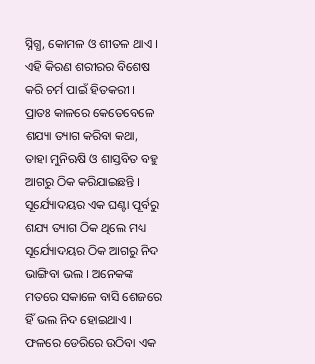ସ୍ନିଗ୍ଧ, କୋମଳ ଓ ଶୀତଳ ଥାଏ । ଏହି କିରଣ ଶରୀରର ବିଶେଷ କରି ଚର୍ମ ପାଇଁ ହିତକରୀ ।
ପ୍ରାତଃ କାଳରେ କେତେବେଳେ ଶଯ୍ୟା ତ୍ୟାଗ କରିବା କଥା, ତାହା ମୁନିଋଷି ଓ ଶାସ୍ତବିତ ବହୁ ଆଗରୁ ଠିକ କରିଯାଇଛନ୍ତି ।
ସୂର୍ଯ୍ୟୋଦୟର ଏକ ଘଣ୍ଟା ପୂର୍ବରୁ ଶଯ୍ୟ ତ୍ୟାଗ ଠିକ ଥିଲେ ମଧ୍ୟ ସୂର୍ଯ୍ୟୋଦୟର ଠିକ ଆଗରୁ ନିଦ ଭାଙ୍ଗିବା ଭଲ । ଅନେକଙ୍କ ମତରେ ସକାଳେ ବାସି ଶେଜରେ ହିଁ ଭଲ ନିଦ ହୋଇଥାଏ । ଫଳରେ ଡେରିରେ ଉଠିବା ଏକ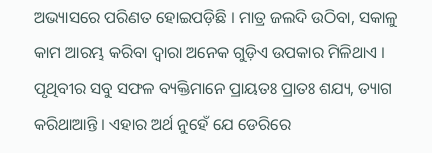ଅଭ୍ୟାସରେ ପରିଣତ ହୋଇପଡ଼ିଛି । ମାତ୍ର ଜଲଦି ଉଠିବା, ସକାଳୁ କାମ ଆରମ୍ଭ କରିବା ଦ୍ଵାରା ଅନେକ ଗୁଡ଼ିଏ ଉପକାର ମିଳିଥାଏ ।
ପୃଥିବୀର ସବୁ ସଫଳ ବ୍ୟକ୍ତିମାନେ ପ୍ରାୟତଃ ପ୍ରାତଃ ଶଯ୍ୟ, ତ୍ୟାଗ କରିଥାଆନ୍ତି । ଏହାର ଅର୍ଥ ନୁହେଁ ଯେ ଡେରିରେ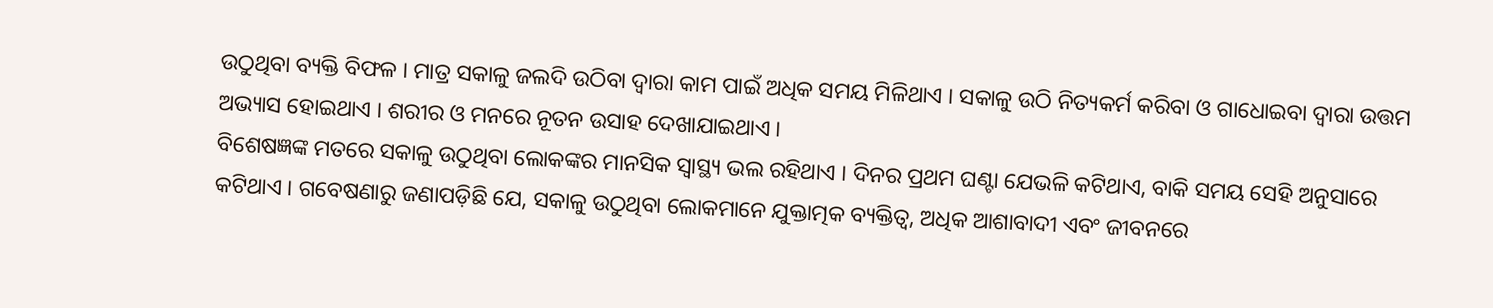ଉଠୁଥିବା ବ୍ୟକ୍ତି ବିଫଳ । ମାତ୍ର ସକାଳୁ ଜଲଦି ଉଠିବା ଦ୍ଵାରା କାମ ପାଇଁ ଅଧିକ ସମୟ ମିଳିଥାଏ । ସକାଳୁ ଉଠି ନିତ୍ୟକର୍ମ କରିବା ଓ ଗାଧୋଇବା ଦ୍ଵାରା ଉତ୍ତମ ଅଭ୍ୟାସ ହୋଇଥାଏ । ଶରୀର ଓ ମନରେ ନୂତନ ଉସାହ ଦେଖାଯାଇଥାଏ ।
ବିଶେଷଜ୍ଞଙ୍କ ମତରେ ସକାଳୁ ଉଠୁଥିବା ଲୋକଙ୍କର ମାନସିକ ସ୍ଵାସ୍ଥ୍ୟ ଭଲ ରହିଥାଏ । ଦିନର ପ୍ରଥମ ଘଣ୍ଟା ଯେଭଳି କଟିଥାଏ, ବାକି ସମୟ ସେହି ଅନୁସାରେ କଟିଥାଏ । ଗବେଷଣାରୁ ଜଣାପଡ଼ିଛି ଯେ, ସକାଳୁ ଉଠୁଥିବା ଲୋକମାନେ ଯୁକ୍ତାତ୍ମକ ବ୍ୟକ୍ତିତ୍ଵ, ଅଧିକ ଆଶାବାଦୀ ଏବଂ ଜୀବନରେ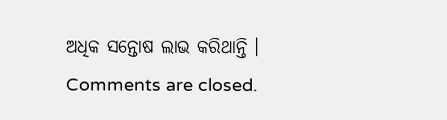ଅଧିକ ସନ୍ତୋଷ ଲାଭ କରିଥାନ୍ତି ।
Comments are closed.